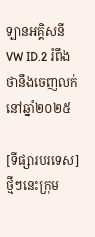ទ្បានអគ្គិសនី VW ID.2 រំពឹងថានឹងចេញលក់នៅឆ្នាំ២០២៥

[ទីផ្សារបរទេស] ថ្មីៗនេះក្រុម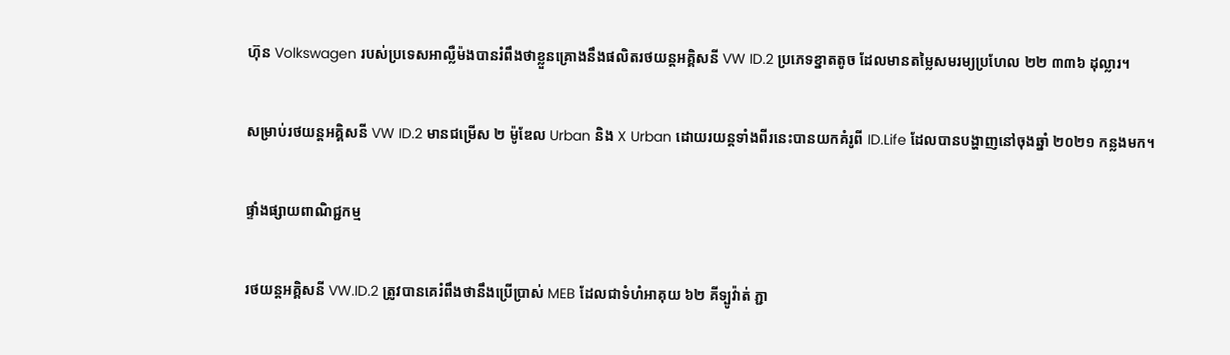ហ៊ុន Volkswagen របស់ប្រទេសអាល្លឺម៉ងបានរំពឹងថាខ្លួនគ្រោងនឹងផលិតរថយន្តអគ្គិសនី VW ID.2 ប្រភេទខ្នាតតូច ដែលមានតម្លៃសមរម្យប្រហែល ២២ ៣៣៦ ដុល្លារ។

សម្រាប់រថយន្តអគ្គិសនី VW ID.2 មានជម្រើស ២ ម៉ូឌែល Urban និង X Urban ដោយរយន្តទាំងពីរនេះបានយកគំរូពី ID.Life ដែលបានបង្ហាញនៅចុងឆ្នាំ ២០២១ កន្លងមក។

ផ្ទាំងផ្សាយពាណិជ្ជកម្ម

រថយន្តអគ្គិសនី VW.ID.2 ត្រូវបានគេរំពឹងថានឹងប្រើប្រាស់ MEB ដែលជាទំហំអាគុយ ៦២ គីទ្បូវ៉ាត់ ភ្ជា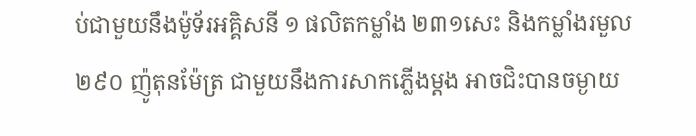ប់ជាមួយនឹងម៉ូទ័រអគ្គិសនី ១ ផលិតកម្លាំង ២៣១សេះ និងកម្លាំងរមួល ២៩០ ញ៉ូតុនម៉ែត្រ ជាមួយនឹងការសាកភ្លើងម្តង អាចជិះបានចម្ងាយ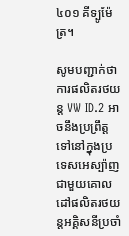៤០១ គីទ្បូម៉ែត្រ។

សូមបញ្ជាក់ថាការផលិតរថយន្ត VW ID.2 អាចនឹងប្រព្រឹត្តទៅនៅក្នុងប្រទេសអេស្ប៉ាញ ជាមួយគោលដៅផលិតរថយន្តអគ្គិសនីប្រចាំ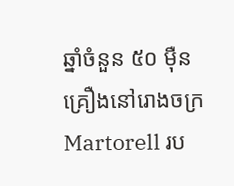ឆ្នាំចំនួន ៥០ ម៉ឺនគ្រឿងនៅរោងចក្រ Martorell រប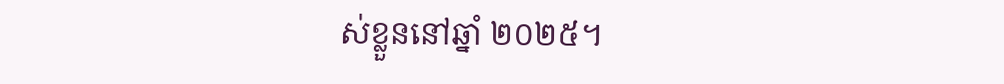ស់ខ្លួននៅឆ្នាំ ២០២៥។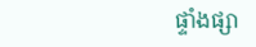ផ្ទាំងផ្សា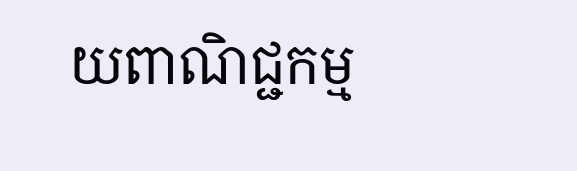យពាណិជ្ជកម្ម